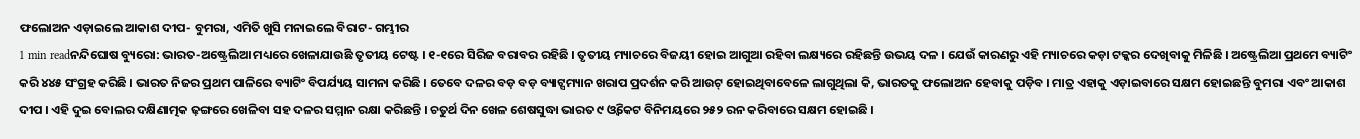ଫଲୋଅନ ଏଡ଼ାଇଲେ ଆକାଶ ଦୀପ- ବୁମରା, ଏମିତି ଖୁସି ମନାଇଲେ ବିରାଟ- ଗମ୍ଭୀର
1 min readନନ୍ଦିଘୋଷ ବ୍ୟୁରୋ: ଭାରତ-ଅଷ୍ଟ୍ରେଲିଆ ମଧ୍ୟରେ ଖେଳାଯାଉଛି ତୃତୀୟ ଟେଷ୍ଟ । ୧-୧ରେ ସିରିଜ ବରାବର ରହିଛି । ତୃତୀୟ ମ୍ୟାଚରେ ବିଜୟୀ ହୋଇ ଆଗୁଆ ରହିବା ଲକ୍ଷ୍ୟରେ ରହିଛନ୍ତି ଉଭୟ ଦଳ । ଯେଉଁ କାରଣରୁ ଏହି ମ୍ୟାଚରେ କଡ଼ା ଟକ୍କର ଦେଖିବାକୁ ମିଳିଛି । ଅଷ୍ଟ୍ରେଲିଆ ପ୍ରଥମେ ବ୍ୟାଟିଂ କରି ୪୪୫ ସଂଗ୍ରହ କରିଛି । ଭାରତ ନିଜର ପ୍ରଥମ ପାଳିରେ ବ୍ୟାଟିଂ ବିପର୍ଯ୍ୟୟ ସାମନା କରିଛି । ତେବେ ଦଳର ବଡ଼ ବଡ଼ ବ୍ୟାଟ୍ସମ୍ୟାନ ଖରାପ ପ୍ରଦର୍ଶନ କରି ଆଉଟ୍ ହୋଇଥିବାବେଳେ ଲାଗୁଥିଲା କି, ଭାରତକୁ ଫଲୋଅନ ହେବାକୁ ପଡ଼ିବ । ମାତ୍ର ଏହାକୁ ଏଡ଼ାଇବାରେ ସକ୍ଷମ ହୋଇଛନ୍ତି ବୁମରା ଏବଂ ଆକାଶ ଦୀପ । ଏହି ଦୁଇ ବୋଲର ଦକ୍ଷିଣାତ୍ମକ ଢ଼ଙ୍ଗରେ ଖେଳିବା ସହ ଦଳର ସମ୍ମାନ ରକ୍ଷା କରିଛନ୍ତି । ଚତୁର୍ଥ ଦିନ ଖେଳ ଶେଷସୁଦ୍ଧା ଭାରତ ୯ ଓ୍ବିକେଟ ବିନିମୟରେ ୨୫୨ ରନ କରିବାରେ ସକ୍ଷମ ହୋଇଛି ।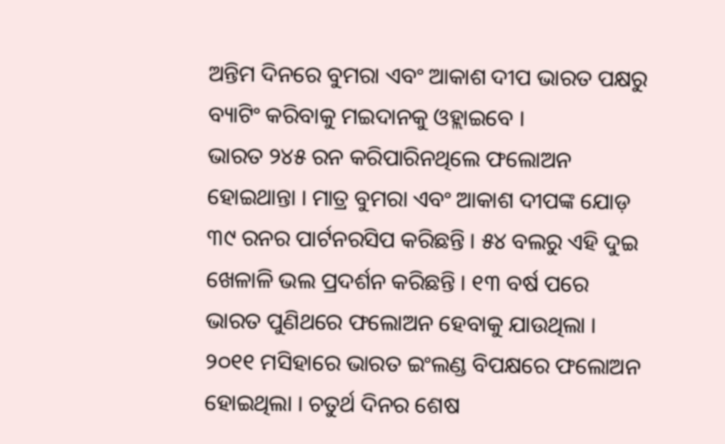ଅନ୍ତିମ ଦିନରେ ବୁମରା ଏବଂ ଆକାଶ ଦୀପ ଭାରତ ପକ୍ଷରୁ ବ୍ୟାଟିଂ କରିବାକୁ ମଇଦାନକୁ ଓହ୍ଲାଇବେ ।
ଭାରତ ୨୪୫ ରନ କରିପାରିନଥିଲେ ଫଲୋଅନ ହୋଇଥାନ୍ତା । ମାତ୍ର ବୁମରା ଏବଂ ଆକାଶ ଦୀପଙ୍କ ଯୋଡ଼ ୩୯ ରନର ପାର୍ଟନରସିପ କରିଛନ୍ତି । ୫୪ ବଲରୁ ଏହି ଦୁଇ ଖେଳାଳି ଭଲ ପ୍ରଦର୍ଶନ କରିଛନ୍ତି । ୧୩ ବର୍ଷ ପରେ ଭାରତ ପୁଣିଥରେ ଫଲୋଅନ ହେବାକୁ ଯାଉଥିଲା । ୨୦୧୧ ମସିହାରେ ଭାରତ ଇଂଲଣ୍ଡ ବିପକ୍ଷରେ ଫଲୋଅନ ହୋଇଥିଲା । ଚତୁର୍ଥ ଦିନର ଶେଷ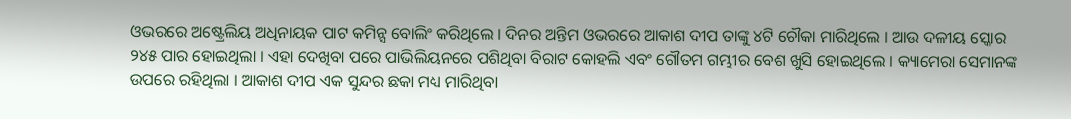ଓଭରରେ ଅଷ୍ଟ୍ରେଲିୟ ଅଧିନାୟକ ପାଟ କମିନ୍ସ ବୋଲିଂ କରିଥିଲେ । ଦିନର ଅନ୍ତିମ ଓଭରରେ ଆକାଶ ଦୀପ ତାଙ୍କୁ ୪ଟି ଚୌକା ମାରିଥିଲେ । ଆଉ ଦଳୀୟ ସ୍କୋର ୨୪୫ ପାର ହୋଇଥିଲା । ଏହା ଦେଖିବା ପରେ ପାଭିଲିୟନରେ ପଶିଥିବା ବିରାଟ କୋହଲି ଏବଂ ଗୌତମ ଗମ୍ଭୀର ବେଶ ଖୁସି ହୋଇଥିଲେ । କ୍ୟାମେରା ସେମାନଙ୍କ ଉପରେ ରହିଥିଲା । ଆକାଶ ଦୀପ ଏକ ସୁନ୍ଦର ଛକା ମଧ୍ୟ ମାରିଥିବା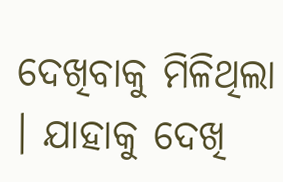ଦେଖିବାକୁ ମିଳିଥିଲା । ଯାହାକୁ ଦେଖି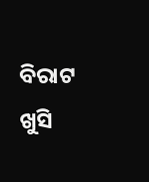ବିରାଟ ଖୁସି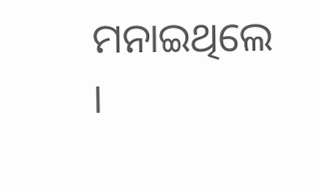ମନାଇଥିଲେ ।